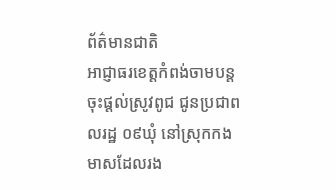ព័ត៌មានជាតិ
អាជ្ញាធរខេត្តកំពង់ចាមបន្តចុះផ្តល់ស្រូវពូជ ជូនប្រជាពលរដ្ឋ ០៩ឃុំ នៅស្រុកកងមាសដែលរង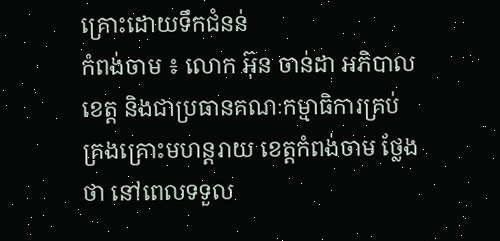គ្រោះដោយទឹកជំនន់
កំពង់ចាម ៖ លោក អ៊ុន ចាន់ដា អភិបាលខេត្ត និងជាប្រធានគណៈកម្មាធិការគ្រប់គ្រងគ្រោះមហន្តរាយ ខេត្តកំពង់ចាម ថ្លែងថា នៅពេលទទួល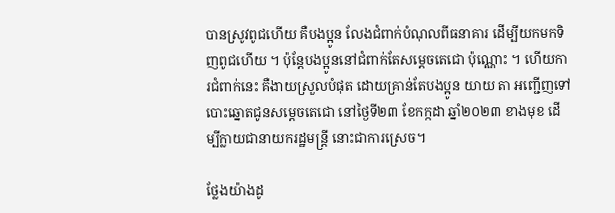បានស្រូវពូជហើយ គឺបងប្អូន លែងជំពាក់បំណុលពីធនាគារ ដើម្បីយកមកទិញពូជហើយ ។ ប៉ុន្តែបងប្អូននៅជំពាក់តែសម្ដេចតេជោ ប៉ុណ្ណោះ ។ ហើយការជំពាក់នេះ គឺងាយស្រួលបំផុត ដោយគ្រាន់តែបងប្អូន យាយ តា អញ្ជើញទៅបោះឆ្នោតជូនសម្ដេចតេជោ នៅថ្ងៃទី២៣ ខែកក្កដា ឆ្នាំ២០២៣ ខាងមុខ ដើម្បីក្លាយជានាយករដ្ឋមន្ត្រី នោះជាការស្រេច។

ថ្លែងយ៉ាងដូ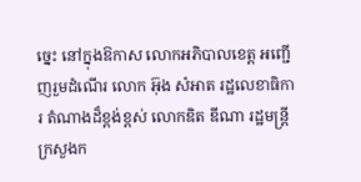ច្នេះ នៅក្នុងឱកាស លោកអភិបាលខេត្ត អញ្ជើញរួមដំណើរ លោក អ៊ុង សំអាត រដ្ឋលេខាធិការ តំណាងដ៏ខ្ពង់ខ្ពស់ លោកឌិត ឌីណា រដ្ឋមន្ត្រីក្រសួងក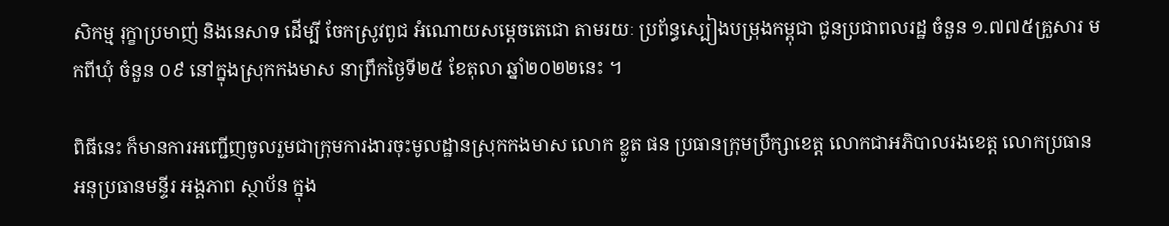សិកម្ម រុក្ខាប្រមាញ់ និងនេសាទ ដើម្បី ចែកស្រូវពូជ អំណោយសម្ដេចតេជោ តាមរយៈ ប្រព័ន្ធស្បៀងបម្រុងកម្ពុជា ជូនប្រជាពលរដ្ឋ ចំនួន ១.៧៧៥គ្រួសារ មកពីឃុំ ចំនួន ០៩ នៅក្នុងស្រុកកងមាស នាព្រឹកថ្ងៃទី២៥ ខែតុលា ឆ្នាំ២០២២នេះ ។

ពិធីនេះ ក៏មានការអញ្ជើញចូលរួមជាក្រុមការងារចុះមូលដ្ឋានស្រុកកងមាស លោក ខ្លូត ផន ប្រធានក្រុមប្រឹក្សាខេត្ត លោកជាអភិបាលរងខេត្ត លោកប្រធាន អនុប្រធានមន្ទីរ អង្គភាព ស្ថាប័ន ក្នុង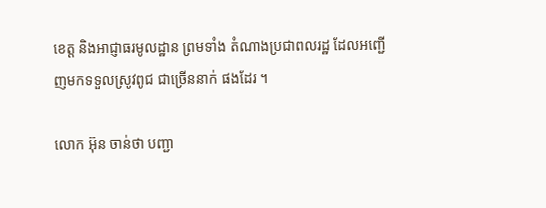ខេត្ត និងអាជ្ញាធរមូលដ្ឋាន ព្រមទាំង តំណាងប្រជាពលរដ្ឋ ដែលអញ្ជើញមកទទួលស្រូវពូជ ជាច្រើននាក់ ផងដែរ ។

លោក អ៊ុន ចាន់ថា បញ្ជា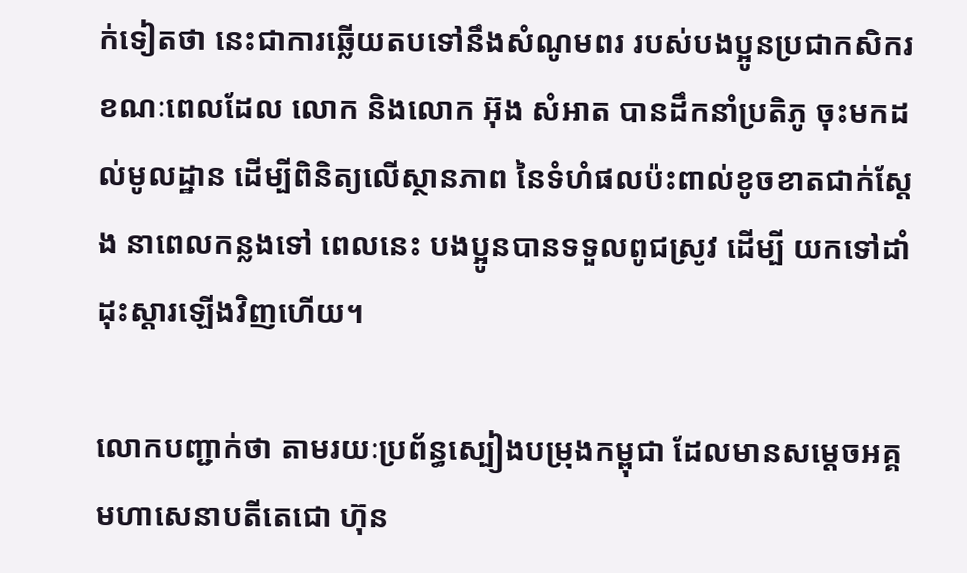ក់ទៀតថា នេះជាការឆ្លើយតបទៅនឹងសំណូមពរ របស់បងប្អូនប្រជាកសិករ ខណៈពេលដែល លោក និងលោក អ៊ុង សំអាត បានដឹកនាំប្រតិភូ ចុះមកដល់មូលដ្ឋាន ដើម្បីពិនិត្យលើស្ថានភាព នៃទំហំផលប៉ះពាល់ខូចខាតជាក់ស្ដែង នាពេលកន្លងទៅ ពេលនេះ បងប្អូនបានទទួលពូជស្រូវ ដើម្បី យកទៅដាំដុះស្ដារឡើងវិញហើយ។

លោកបញ្ជាក់ថា តាមរយៈប្រព័ន្ធស្បៀងបម្រុងកម្ពុជា ដែលមានសម្តេចអគ្គមហាសេនាបតីតេជោ ហ៊ុន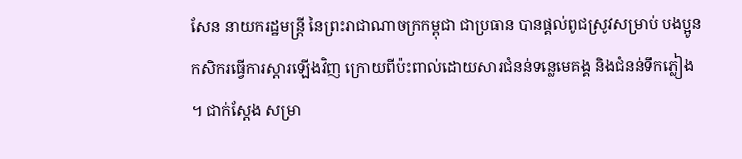សែន នាយករដ្ឋមន្ត្រី នៃព្រះរាជាណាចក្រកម្ពុជា ជាប្រធាន បានផ្គល់ពូជស្រូវសម្រាប់ បងប្អូនកសិករធ្វើការស្ដារឡើងវិញ ក្រោយពីប៉ះពាល់ដោយសារជំនន់ទន្លេមេគង្គ និងជំនន់ទឹកភ្លៀង ។ ជាក់ស្ដែង សម្រា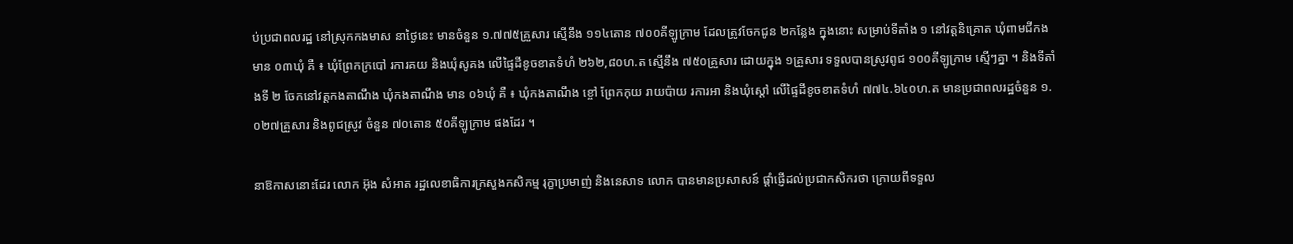ប់ប្រជាពលរដ្ឋ នៅស្រុកកងមាស នាថ្ងៃនេះ មានចំនួន ១.៧៧៥គ្រួសារ ស្មើនឹង ១១៤តោន ៧០០គីឡូក្រាម ដែលត្រូវចែកជូន ២កន្លែង ក្នុងនោះ សម្រាប់ទីតាំង ១ នៅវត្តនិគ្រោត ឃុំពាមជីកង មាន ០៣ឃុំ គឺ ៖ ឃុំព្រែកក្របៅ រការគយ និងឃុំសូគង លើផ្ទៃដីខូចខាតទំហំ ២៦២,៨០ហ.ត ស្មើនឹង ៧៥០គ្រួសារ ដោយក្នុង ១គ្រួសារ ទទួលបានស្រូវពូជ ១០០គីឡូក្រាម ស្មើៗគ្នា ។ និងទីតាំងទី ២ ចែកនៅវត្តកងតាណឹង ឃុំកងតាណឹង មាន ០៦ឃុំ គឺ ៖ ឃុំកងតាណឹង ខ្ចៅ ព្រែកកុយ រាយប៉ាយ រការអា និងឃុំស្តៅ លើផ្ទៃដីខូចខាតទំហំ ៧៧៤.៦៤០ហ.ត មានប្រជាពលរដ្ឋចំនួន ១.០២៧គ្រួសារ និងពូជស្រូវ ចំនួន ៧០តោន ៥០គីឡូក្រាម ផងដែរ ។

នាឱកាសនោះដែរ លោក អ៊ុង សំអាត រដ្ឋលេខាធិការក្រសួងកសិកម្ម រុក្ខាប្រមាញ់ និងនេសាទ លោក បានមានប្រសាសន៍ ផ្តាំផ្ញើដល់ប្រជាកសិករថា ក្រោយពីទទួល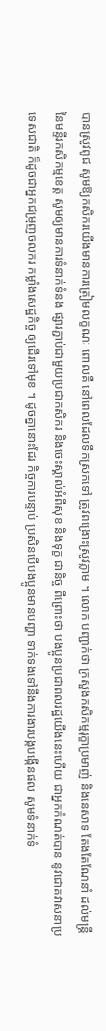បានស្រូវពូជ សូមឱ្យកសិករយើងមានការត្រៀមលក្ខណៈ ពោលគឺ នៅពេលដែលទឹកស្រកទៅ ត្រូវពង្រោះស្រូវភ្លាម ។ លោក បញ្ជាក់ថា ក្រសួងកសិកម្មរុក្ខាប្រមាញ់ និងនេសាទ តែងតែណែនាំ ដល់មន្ត្រី នៃមន្ទីរកសិកម្មខេត្ត សូមឲ្យមានការទំនាក់ទំនង ផ្សារភ្ជាប់ជាមួយប្រជាកសិករ និងចេះស្គាល់អំពីសុខ និងទុក្ខ ជានិច្ច ពីព្រោះថា បងប្អូនប្រជាពលរដ្ឋយើងនេះហើយ ជាអ្នកកំណត់បាន នូវជោគវាសនាប្រទេសជាតិ ក៏ដូចជាអ្នកជម្រុញចលករ កម្លាំងសេដ្ឋកិច្ច ឲ្យដើរទៅមុខ ។ ដូចគ្នានោះដែរ កិច្ចការបន្ទាប់ ប្រសិនបើបងប្អូនមានបញ្ហា ទាក់ទងទៅនឹងការងារបង្កបង្កើនផល សូមទំនាក់ទំ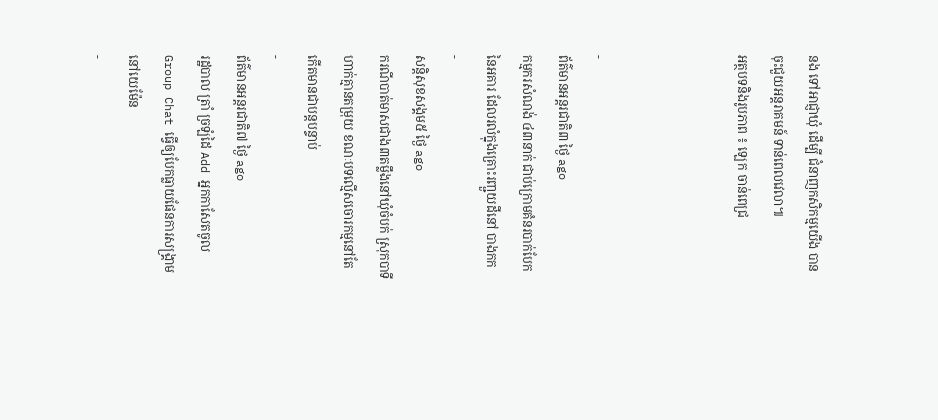នង ទៅអាជ្ញាឃុំ ដើម្បី ជំនាញកសិកម្មយើង បានចុះជួយអន្តរាគមន៍ ទាន់ពេលវេលា៕
អត្ថបទនិងរូបភាព ៖ ឡេក ចាន់ពេជ្រ



-
ព័ត៌មានអន្ដរជាតិ៣ ថ្ងៃ ago
កម្មករសំណង់ ៤៣នាក់ ជាប់ក្រោមគំនរបាក់បែកនៃអគារ ដែលរលំក្នុងគ្រោះរញ្ជួយដីនៅ បាងកក
-
សន្តិសុខសង្គម៥ ថ្ងៃ ago
ករណីបាត់មាសជាង៣តម្លឹងនៅឃុំចំបក់ ស្រុកបាទី ហាក់គ្មានតម្រុយ ខណៈបទល្មើសចោរកម្មនៅតែកើតមានជាបន្តបន្ទាប់
-
ព័ត៌មានអន្ដរជាតិ៧ ថ្ងៃ ago
រដ្ឋបាល ត្រាំ ច្រឡំដៃ Add អ្នកកាសែតចូល Group Chat ធ្វើឲ្យបែកធ្លាយផែនការសង្គ្រាម នៅយេម៉ែន
-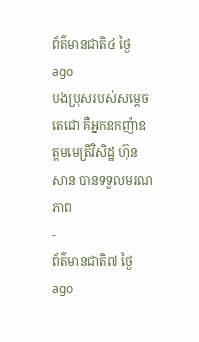ព័ត៌មានជាតិ៤ ថ្ងៃ ago
បងប្រុសរបស់សម្ដេចតេជោ គឺអ្នកឧកញ៉ាឧត្តមមេត្រីវិសិដ្ឋ ហ៊ុន សាន បានទទួលមរណភាព
-
ព័ត៌មានជាតិ៧ ថ្ងៃ ago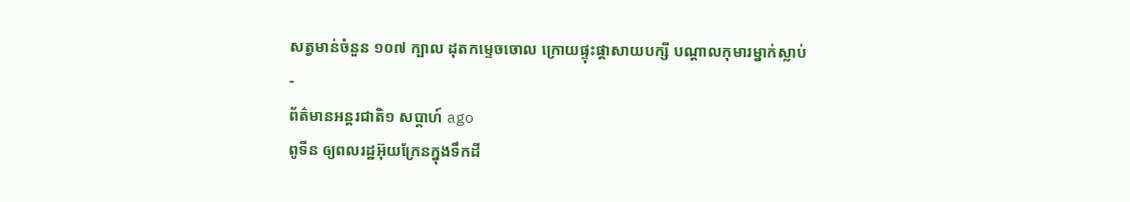សត្វមាន់ចំនួន ១០៧ ក្បាល ដុតកម្ទេចចោល ក្រោយផ្ទុះផ្ដាសាយបក្សី បណ្តាលកុមារម្នាក់ស្លាប់
-
ព័ត៌មានអន្ដរជាតិ១ សប្តាហ៍ ago
ពូទីន ឲ្យពលរដ្ឋអ៊ុយក្រែនក្នុងទឹកដី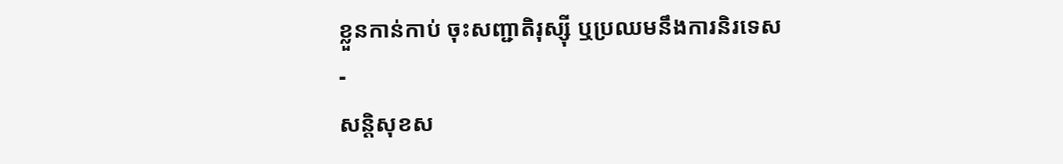ខ្លួនកាន់កាប់ ចុះសញ្ជាតិរុស្ស៊ី ឬប្រឈមនឹងការនិរទេស
-
សន្តិសុខស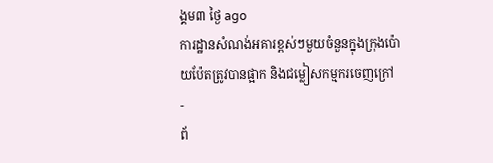ង្គម៣ ថ្ងៃ ago
ការដ្ឋានសំណង់អគារខ្ពស់ៗមួយចំនួនក្នុងក្រុងប៉ោយប៉ែតត្រូវបានផ្អាក និងជម្លៀសកម្មករចេញក្រៅ
-
ព័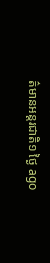ត៌មានអន្ដរជាតិ១ ថ្ងៃ ago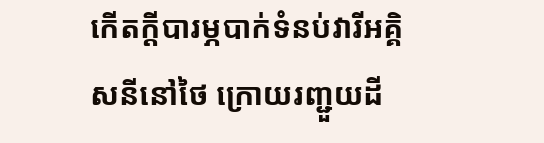កើតក្តីបារម្ភបាក់ទំនប់វារីអគ្គិសនីនៅថៃ ក្រោយរញ្ជួយដី